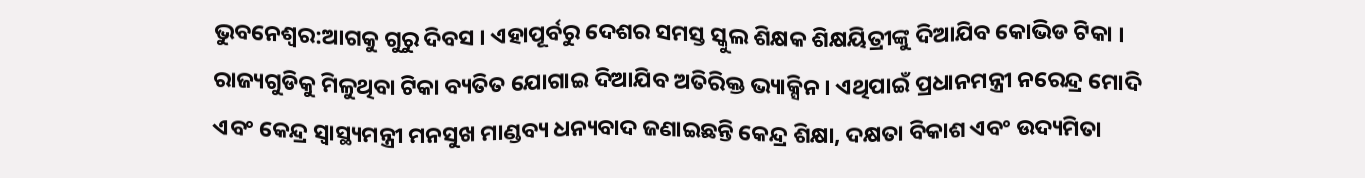ଭୁବନେଶ୍ବର:ଆଗକୁ ଗୁରୁ ଦିବସ । ଏହାପୂର୍ବରୁ ଦେଶର ସମସ୍ତ ସ୍କୁଲ ଶିକ୍ଷକ ଶିକ୍ଷୟିତ୍ରୀଙ୍କୁ ଦିଆଯିବ କୋଭିଡ ଟିକା । ରାଜ୍ୟଗୁଡିକୁ ମିଳୁଥିବା ଟିକା ବ୍ୟତିତ ଯୋଗାଇ ଦିଆଯିବ ଅତିରିକ୍ତ ଭ୍ୟାକ୍ସିନ । ଏଥିପାଇଁ ପ୍ରଧାନମନ୍ତ୍ରୀ ନରେନ୍ଦ୍ର ମୋଦି ଏବଂ କେନ୍ଦ୍ର ସ୍ବାସ୍ଥ୍ୟମନ୍ତ୍ରୀ ମନସୁଖ ମାଣ୍ଡବ୍ୟ ଧନ୍ୟବାଦ ଜଣାଇଛନ୍ତି କେନ୍ଦ୍ର ଶିକ୍ଷା, ଦକ୍ଷତା ବିକାଶ ଏବଂ ଉଦ୍ୟମିତା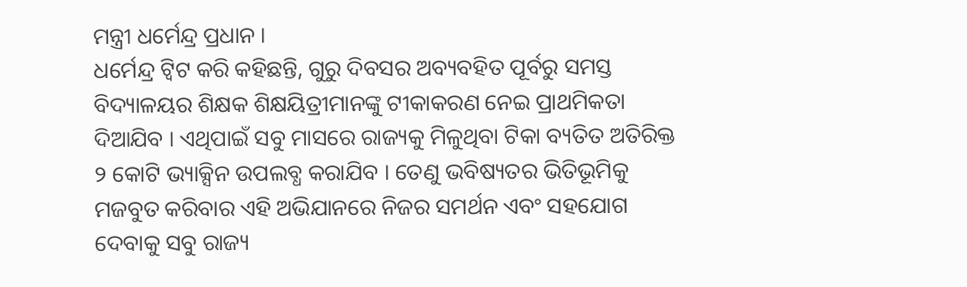ମନ୍ତ୍ରୀ ଧର୍ମେନ୍ଦ୍ର ପ୍ରଧାନ ।
ଧର୍ମେନ୍ଦ୍ର ଟ୍ବିଟ କରି କହିଛନ୍ତି, ଗୁରୁ ଦିବସର ଅବ୍ୟବହିତ ପୂର୍ବରୁ ସମସ୍ତ ବିଦ୍ୟାଳୟର ଶିକ୍ଷକ ଶିକ୍ଷୟିତ୍ରୀମାନଙ୍କୁ ଟୀକାକରଣ ନେଇ ପ୍ରାଥମିକତା ଦିଆଯିବ । ଏଥିପାଇଁ ସବୁ ମାସରେ ରାଜ୍ୟକୁ ମିଳୁଥିବା ଟିକା ବ୍ୟତିତ ଅତିରିକ୍ତ ୨ କୋଟି ଭ୍ୟାକ୍ସିନ ଉପଲବ୍ଧ କରାଯିବ । ତେଣୁ ଭବିଷ୍ୟତର ଭିତିଭୂମିକୁ ମଜବୁତ କରିବାର ଏହି ଅଭିଯାନରେ ନିଜର ସମର୍ଥନ ଏବଂ ସହଯୋଗ ଦେବାକୁ ସବୁ ରାଜ୍ୟ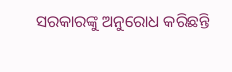ସରକାରଙ୍କୁ ଅନୁରୋଧ କରିଛନ୍ତି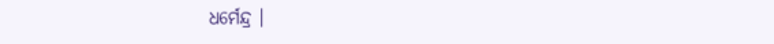ଧର୍ମେନ୍ଦ୍ର ।